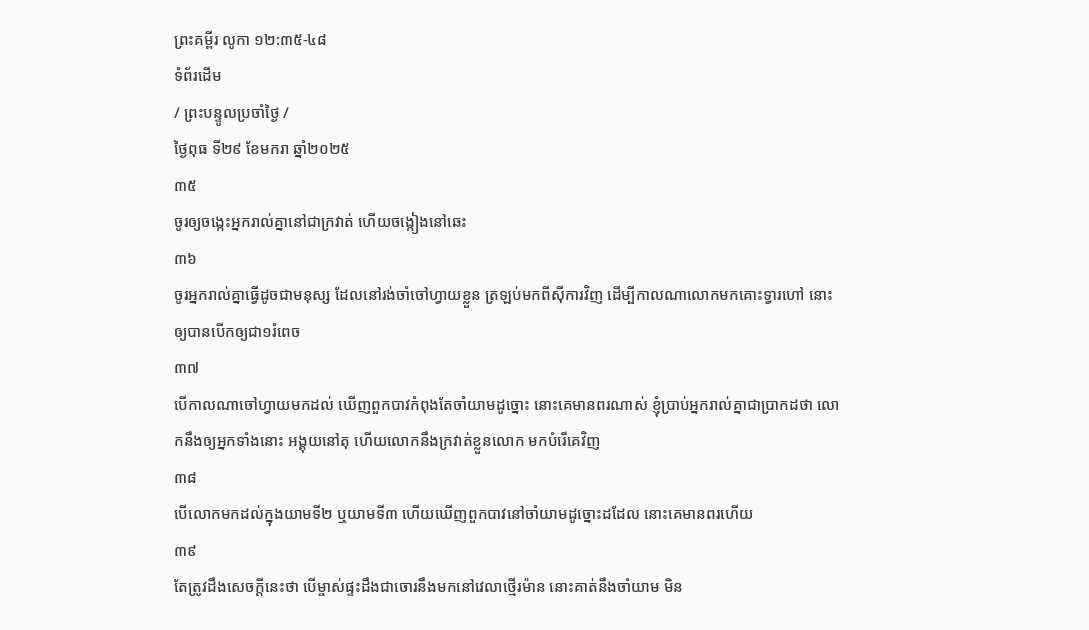ព្រះគម្ពីរ លូកា ១២:៣៥-៤៨
ទំព័រដើម
/ ព្រះបន្ទូលប្រចាំថ្ងៃ /
ថ្ងៃពុធ ទី២៩ ខែមករា ឆ្នាំ២០២៥
៣៥
ចូរឲ្យចង្កេះអ្នករាល់គ្នានៅជាក្រវាត់ ហើយចង្កៀងនៅឆេះ
៣៦
ចូរអ្នករាល់គ្នាធ្វើដូចជាមនុស្ស ដែលនៅរង់ចាំចៅហ្វាយខ្លួន ត្រឡប់មកពីស៊ីការវិញ ដើម្បីកាលណាលោកមកគោះទ្វារហៅ នោះឲ្យបានបើកឲ្យជា១រំពេច
៣៧
បើកាលណាចៅហ្វាយមកដល់ ឃើញពួកបាវកំពុងតែចាំយាមដូច្នោះ នោះគេមានពរណាស់ ខ្ញុំប្រាប់អ្នករាល់គ្នាជាប្រាកដថា លោកនឹងឲ្យអ្នកទាំងនោះ អង្គុយនៅតុ ហើយលោកនឹងក្រវាត់ខ្លួនលោក មកបំរើគេវិញ
៣៨
បើលោកមកដល់ក្នុងយាមទី២ ឬយាមទី៣ ហើយឃើញពួកបាវនៅចាំយាមដូច្នោះដដែល នោះគេមានពរហើយ
៣៩
តែត្រូវដឹងសេចក្ដីនេះថា បើម្ចាស់ផ្ទះដឹងជាចោរនឹងមកនៅវេលាថ្មើរម៉ាន នោះគាត់នឹងចាំយាម មិន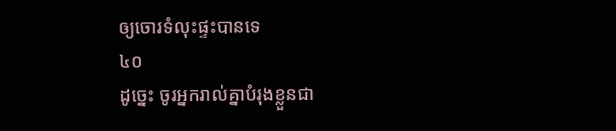ឲ្យចោរទំលុះផ្ទះបានទេ
៤០
ដូច្នេះ ចូរអ្នករាល់គ្នាបំរុងខ្លួនជា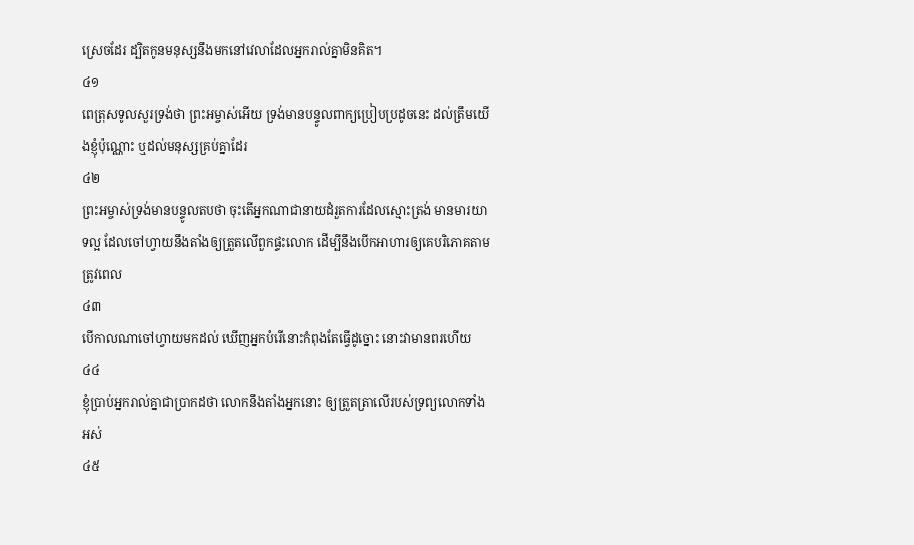ស្រេចដែរ ដ្បិតកូនមនុស្សនឹងមកនៅវេលាដែលអ្នករាល់គ្នាមិនគិត។
៤១
ពេត្រុសទូលសួរទ្រង់ថា ព្រះអម្ចាស់អើយ ទ្រង់មានបន្ទូលពាក្យប្រៀបប្រដូចនេះ ដល់ត្រឹមយើងខ្ញុំប៉ុណ្ណោះ ឬដល់មនុស្សគ្រប់គ្នាដែរ
៤២
ព្រះអម្ចាស់ទ្រង់មានបន្ទូលតបថា ចុះតើអ្នកណាជានាយដំរួតការដែលស្មោះត្រង់ មានមារយាទល្អ ដែលចៅហ្វាយនឹងតាំងឲ្យត្រួតលើពួកផ្ទះលោក ដើម្បីនឹងបើកអាហារឲ្យគេបរិភោគតាមត្រូវពេល
៤៣
បើកាលណាចៅហ្វាយមកដល់ ឃើញអ្នកបំរើនោះកំពុងតែធ្វើដូច្នោះ នោះវាមានពរហើយ
៤៤
ខ្ញុំប្រាប់អ្នករាល់គ្នាជាប្រាកដថា លោកនឹងតាំងអ្នកនោះ ឲ្យត្រួតត្រាលើរបស់ទ្រព្យលោកទាំងអស់
៤៥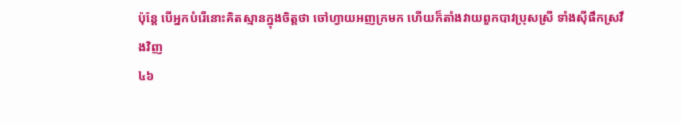ប៉ុន្តែ បើអ្នកបំរើនោះគិតស្មានក្នុងចិត្តថា ចៅហ្វាយអញក្រមក ហើយក៏តាំងវាយពួកបាវប្រុសស្រី ទាំងស៊ីផឹកស្រវឹងវិញ
៤៦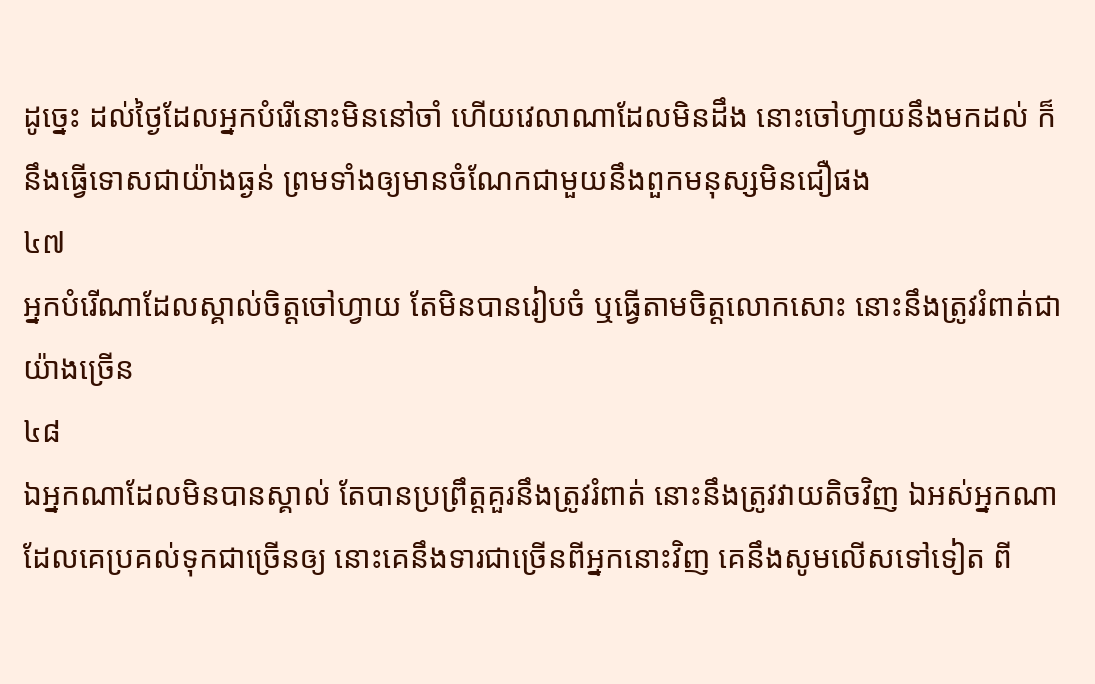ដូច្នេះ ដល់ថ្ងៃដែលអ្នកបំរើនោះមិននៅចាំ ហើយវេលាណាដែលមិនដឹង នោះចៅហ្វាយនឹងមកដល់ ក៏នឹងធ្វើទោសជាយ៉ាងធ្ងន់ ព្រមទាំងឲ្យមានចំណែកជាមួយនឹងពួកមនុស្សមិនជឿផង
៤៧
អ្នកបំរើណាដែលស្គាល់ចិត្តចៅហ្វាយ តែមិនបានរៀបចំ ឬធ្វើតាមចិត្តលោកសោះ នោះនឹងត្រូវរំពាត់ជាយ៉ាងច្រើន
៤៨
ឯអ្នកណាដែលមិនបានស្គាល់ តែបានប្រព្រឹត្តគួរនឹងត្រូវរំពាត់ នោះនឹងត្រូវវាយតិចវិញ ឯអស់អ្នកណាដែលគេប្រគល់ទុកជាច្រើនឲ្យ នោះគេនឹងទារជាច្រើនពីអ្នកនោះវិញ គេនឹងសូមលើសទៅទៀត ពី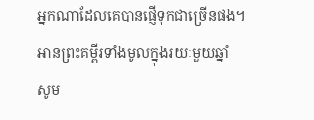អ្នកណាដែលគេបានផ្ញើទុកជាច្រើនផង។
អានព្រះគម្ពីរទាំងមូលក្នុងរយៈមួយឆ្នាំ
សូម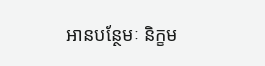អានបន្ថែមៈ និក្ខម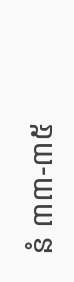នំ ៣៣-៣៥